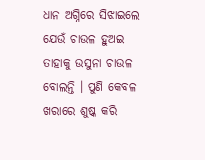ଧାନ ଅଗ୍ନିରେ ସିଝାଇଲେ ଯେଉଁ ଚାଉଳ ହୁଅଇ ତାହାକୁ ଉସୁନା ଚାଉଳ ବୋଲନ୍ତି । ପୁଣି କେବଳ ଖରାରେ ଶୁଷ୍କ କରି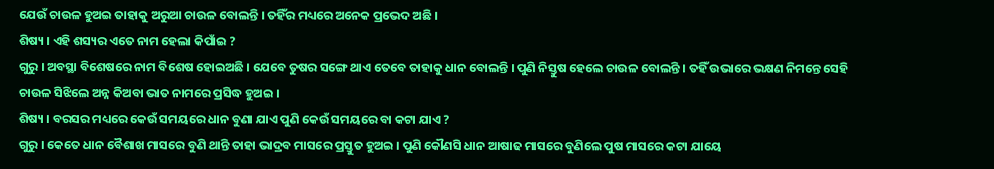ଯେଉଁ ଚାଉଳ ହୁଅଇ ତାହାକୁ ଅରୁଆ ଚାଉଳ ବୋଲନ୍ତି । ତହିଁର ମଧ୍ୟରେ ଅନେକ ପ୍ରଭେଦ ଅଛି ।
ଶିଷ୍ୟ । ଏହି ଶସ୍ୟର ଏତେ ନାମ ହେଲା କିପାଁଇ ?
ଗୁରୁ । ଅବସ୍ଥା ବିଶେଷରେ ନାମ ବିଶେଷ ହୋଇଅଛି । ଯେବେ ତୁଷର ସଙ୍ଗେ ଥାଏ ତେବେ ତାହାକୁ ଧାନ ବୋଲନ୍ତି । ପୁଣି ନିସ୍ତୁଷ ହେଲେ ଚାଉଳ ବୋଲନ୍ତି । ତହିଁ ଉଭାରେ ଭକ୍ଷଣ ନିମନ୍ତେ ସେହି ଚାଉଳ ସିଝିଲେ ଅନ୍ନ କିଅବା ଭାତ ନାମରେ ପ୍ରସିଦ୍ଧ ହୁଅଇ ।
ଶିଷ୍ୟ । ବରସର ମଧ୍ୟରେ କେଉଁ ସମୟରେ ଧାନ ବୁଣା ଯାଏ ପୁଣି କେଉଁ ସମୟରେ ବା କଟା ଯାଏ ?
ଗୁରୁ । କେତେ ଧାନ ବୈଶାଖ ମାସରେ ବୁଣି ଥାନ୍ତି ତାହା ଭାଦ୍ରବ ମାସରେ ପ୍ରସ୍ତୁତ ହୁଅଇ । ପୁଣି କୌଣସି ଧାନ ଆଷାଢ ମାସରେ ବୁଣିଲେ ପୁଷ ମାସରେ କଟା ଯାୟେ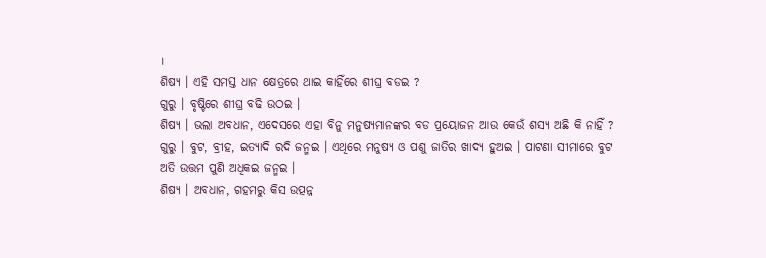।
ଶିଷ୍ୟ । ଏହି ସମସ୍ତ ଧାନ କ୍ଷେତ୍ରରେ ଥାଇ କାହିଁରେ ଶୀଘ୍ର ବଡଇ ?
ଗୁରୁ । ବୃଷ୍ଟିରେ ଶୀଘ୍ର ବଢି ଉଠଇ ।
ଶିଷ୍ୟ । ଭଲା ଅବଧାନ, ଏଦେସରେ ଏହା ବିନୁ ମନୁଷ୍ୟମାନଙ୍କର ବଡ ପ୍ରୟୋଜନ ଆଉ କେଉଁ ଶସ୍ୟ ଅଛି କି ନାହିଁ ?
ଗୁରୁ । ବୁଟ, ବ୍ରୀହ, ଇତ୍ୟାଦି ରଦି ଜନ୍ମଇ । ଏଥିରେ ମନୁଷ୍ୟ ଓ ପଶୁ ଜାତିର ଖାଦ୍ୟ ହୁଅଇ । ପାଟଣା ସୀମାରେ ବୁଟ ଅତି ଉତ୍ତମ ପୁଣି ଅଧିକଇ ଜନ୍ମଇ ।
ଶିଷ୍ୟ । ଅବଧାନ, ଗହମରୁ କିସ ଉତ୍ପନ୍ନ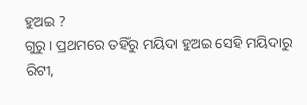ହୁଅଇ ?
ଗୁରୁ । ପ୍ରଥମରେ ତହିଁରୁ ମୟିଦା ହୁଅଇ ସେହି ମୟିଦାରୁ ରିଟୀ,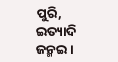ପୁରି, ଇତ୍ୟାଦି ଜନ୍ମଇ ।